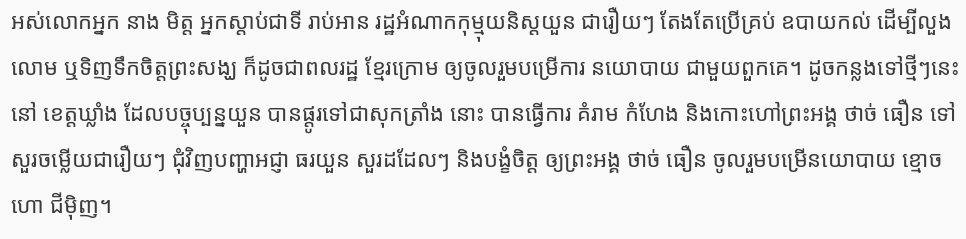អស់លោកអ្នក នាង មិត្ត អ្នកស្តាប់ជាទី រាប់អាន រដ្ឋអំណាកកុម្មុយនិស្តយួន ជារឿយៗ តែងតែប្រើគ្រប់ ឧបាយកល់ ដើម្បីលួង លោម ឬទិញទឹកចិត្តព្រះសង្ឃ ក៏ដូចជាពលរដ្ឋ ខ្មែរក្រោម ឲ្យចូលរួមបម្រើការ នយោបាយ ជាមួយពួកគេ។ ដូចកន្លងទៅថ្មីៗនេះ នៅ ខេត្តឃ្លាំង ដែលបច្ចុប្បន្នយួន បានផ្តូរទៅជាសុកត្រាំង នោះ បានធ្វើការ គំរាម កំហែង និងកោះហៅព្រះអង្គ ថាច់ ធឿន ទៅសួរចម្លើយជារឿយៗ ជុំវិញបញ្ហាអជ្ញា ធរយួន សួរដដែលៗ និងបង្ខំចិត្ត ឲ្យព្រះអង្គ ថាច់ ធឿន ចូលរួមបម្រើនយោបាយ ខ្មោច ហោ ជីម៉ិញ។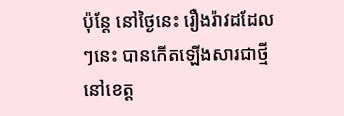ប៉ុន្តែ នៅថ្ងៃនេះ រឿងរ៉ាវដដែលៗនេះ បានកើតឡើងសារជាថ្មី នៅខេត្ត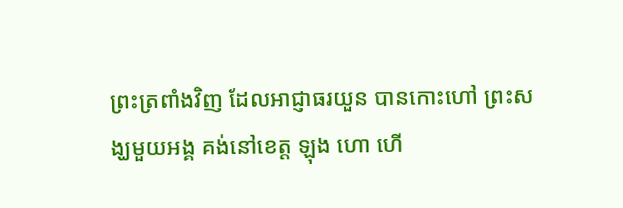ព្រះត្រពាំងវិញ ដែលអាជ្ញាធរយួន បានកោះហៅ ព្រះសង្ឃមួយអង្គ គង់នៅខេត្ត ឡុង ហោ ហើ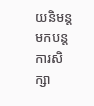យនិមន្តមកបន្តការសិក្សា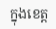ក្នុងខេត្ត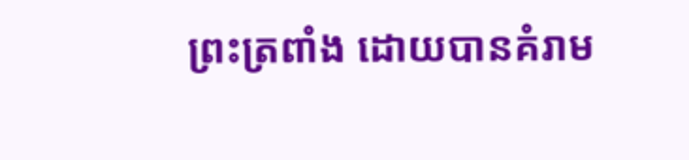ព្រះត្រពាំង ដោយបានគំរាម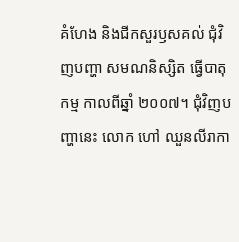គំហែង និងជីកសួរឫសគល់ ជុំវិញបញ្ហា សមណនិស្សិត ធ្វើបាតុកម្ម កាលពីឆ្នាំ ២០០៧។ ជុំវិញបញ្ហានេះ លោក ហៅ ឈួនលីរាកា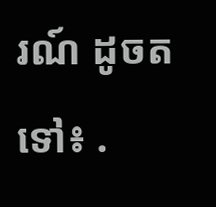រណ៍ ដូចតទៅ៖ .